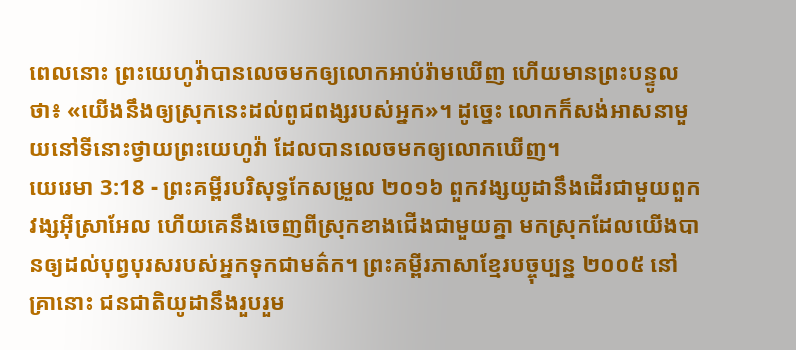ពេលនោះ ព្រះយេហូវ៉ាបានលេចមកឲ្យលោកអាប់រ៉ាមឃើញ ហើយមានព្រះបន្ទូលថា៖ «យើងនឹងឲ្យស្រុកនេះដល់ពូជពង្សរបស់អ្នក»។ ដូច្នេះ លោកក៏សង់អាសនាមួយនៅទីនោះថ្វាយព្រះយេហូវ៉ា ដែលបានលេចមកឲ្យលោកឃើញ។
យេរេមា 3:18 - ព្រះគម្ពីរបរិសុទ្ធកែសម្រួល ២០១៦ ពួកវង្សយូដានឹងដើរជាមួយពួកវង្សអ៊ីស្រាអែល ហើយគេនឹងចេញពីស្រុកខាងជើងជាមួយគ្នា មកស្រុកដែលយើងបានឲ្យដល់បុព្វបុរសរបស់អ្នកទុកជាមត៌ក។ ព្រះគម្ពីរភាសាខ្មែរបច្ចុប្បន្ន ២០០៥ នៅគ្រានោះ ជនជាតិយូដានឹងរួបរួម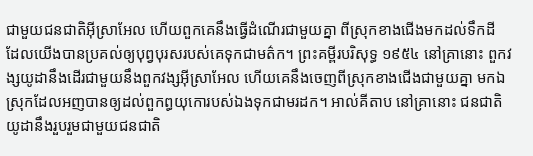ជាមួយជនជាតិអ៊ីស្រាអែល ហើយពួកគេនឹងធ្វើដំណើរជាមួយគ្នា ពីស្រុកខាងជើងមកដល់ទឹកដី ដែលយើងបានប្រគល់ឲ្យបុព្វបុរសរបស់គេទុកជាមត៌ក។ ព្រះគម្ពីរបរិសុទ្ធ ១៩៥៤ នៅគ្រានោះ ពួកវង្សយូដានឹងដើរជាមួយនឹងពួកវង្សអ៊ីស្រាអែល ហើយគេនឹងចេញពីស្រុកខាងជើងជាមួយគ្នា មកឯស្រុកដែលអញបានឲ្យដល់ពួកព្ធយុកោរបស់ឯងទុកជាមរដក។ អាល់គីតាប នៅគ្រានោះ ជនជាតិយូដានឹងរួបរួមជាមួយជនជាតិ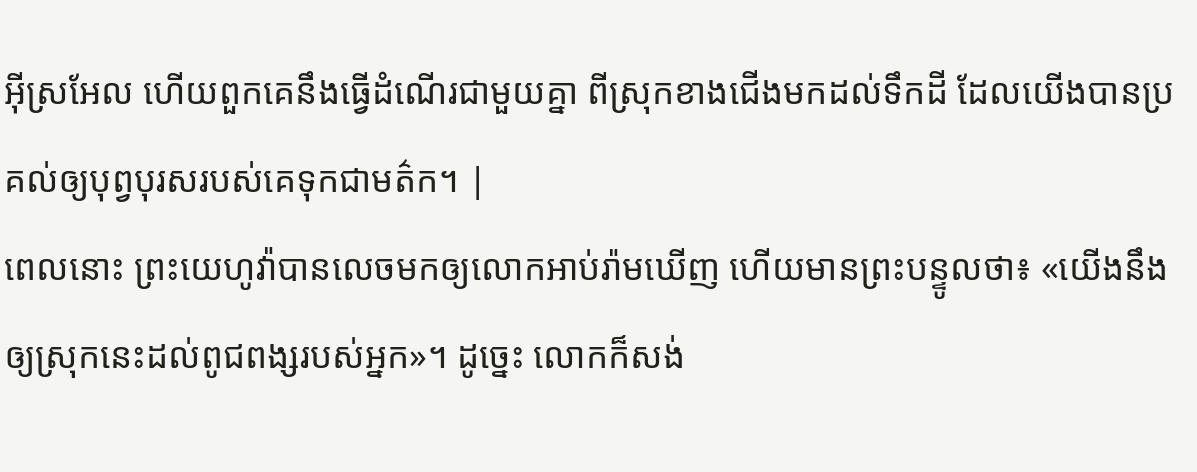អ៊ីស្រអែល ហើយពួកគេនឹងធ្វើដំណើរជាមួយគ្នា ពីស្រុកខាងជើងមកដល់ទឹកដី ដែលយើងបានប្រគល់ឲ្យបុព្វបុរសរបស់គេទុកជាមត៌ក។ |
ពេលនោះ ព្រះយេហូវ៉ាបានលេចមកឲ្យលោកអាប់រ៉ាមឃើញ ហើយមានព្រះបន្ទូលថា៖ «យើងនឹងឲ្យស្រុកនេះដល់ពូជពង្សរបស់អ្នក»។ ដូច្នេះ លោកក៏សង់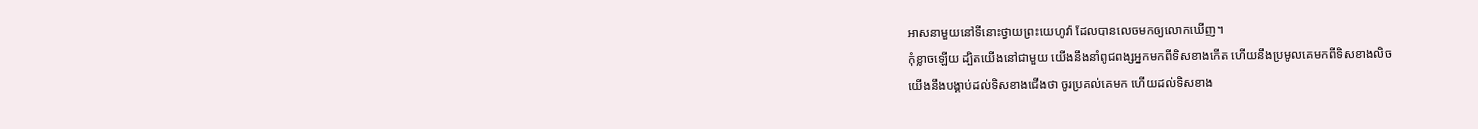អាសនាមួយនៅទីនោះថ្វាយព្រះយេហូវ៉ា ដែលបានលេចមកឲ្យលោកឃើញ។
កុំខ្លាចឡើយ ដ្បិតយើងនៅជាមួយ យើងនឹងនាំពូជពង្សអ្នកមកពីទិសខាងកើត ហើយនឹងប្រមូលគេមកពីទិសខាងលិច
យើងនឹងបង្គាប់ដល់ទិសខាងជើងថា ចូរប្រគល់គេមក ហើយដល់ទិសខាង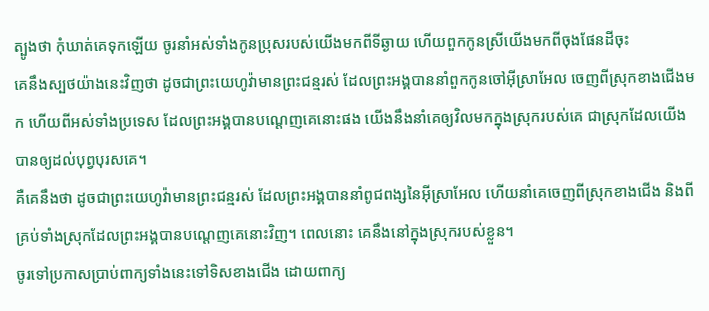ត្បូងថា កុំឃាត់គេទុកឡើយ ចូរនាំអស់ទាំងកូនប្រុសរបស់យើងមកពីទីឆ្ងាយ ហើយពួកកូនស្រីយើងមកពីចុងផែនដីចុះ
គេនឹងស្បថយ៉ាងនេះវិញថា ដូចជាព្រះយេហូវ៉ាមានព្រះជន្មរស់ ដែលព្រះអង្គបាននាំពួកកូនចៅអ៊ីស្រាអែល ចេញពីស្រុកខាងជើងមក ហើយពីអស់ទាំងប្រទេស ដែលព្រះអង្គបានបណ្តេញគេនោះផង យើងនឹងនាំគេឲ្យវិលមកក្នុងស្រុករបស់គេ ជាស្រុកដែលយើងបានឲ្យដល់បុព្វបុរសគេ។
គឺគេនឹងថា ដូចជាព្រះយេហូវ៉ាមានព្រះជន្មរស់ ដែលព្រះអង្គបាននាំពូជពង្សនៃអ៊ីស្រាអែល ហើយនាំគេចេញពីស្រុកខាងជើង និងពីគ្រប់ទាំងស្រុកដែលព្រះអង្គបានបណ្តេញគេនោះវិញ។ ពេលនោះ គេនឹងនៅក្នុងស្រុករបស់ខ្លួន។
ចូរទៅប្រកាសប្រាប់ពាក្យទាំងនេះទៅទិសខាងជើង ដោយពាក្យ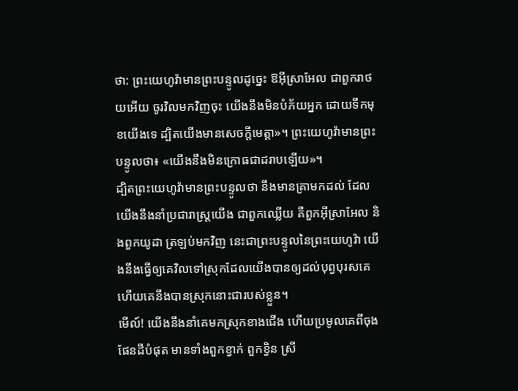ថា: ព្រះយេហូវ៉ាមានព្រះបន្ទូលដូច្នេះ ឱអ៊ីស្រាអែល ជាពួករាថយអើយ ចូរវិលមកវិញចុះ យើងនឹងមិនបំភ័យអ្នក ដោយទឹកមុខយើងទេ ដ្បិតយើងមានសេចក្ដីមេត្តា»។ ព្រះយេហូវ៉ាមានព្រះបន្ទូលថា៖ «យើងនឹងមិនក្រោធជាដរាបឡើយ»។
ដ្បិតព្រះយេហូវ៉ាមានព្រះបន្ទូលថា នឹងមានគ្រាមកដល់ ដែលយើងនឹងនាំប្រជារាស្ត្រយើង ជាពួកឈ្លើយ គឺពួកអ៊ីស្រាអែល និងពួកយូដា ត្រឡប់មកវិញ នេះជាព្រះបន្ទូលនៃព្រះយេហូវ៉ា យើងនឹងធ្វើឲ្យគេវិលទៅស្រុកដែលយើងបានឲ្យដល់បុព្វបុរសគេ ហើយគេនឹងបានស្រុកនោះជារបស់ខ្លួន។
មើល៍! យើងនឹងនាំគេមកស្រុកខាងជើង ហើយប្រមូលគេពីចុងផែនដីបំផុត មានទាំងពួកខ្វាក់ ពួកខ្វិន ស្រី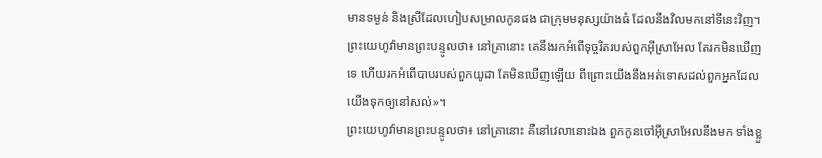មានទម្ងន់ និងស្រីដែលហៀបសម្រាលកូនផង ជាក្រុមមនុស្សយ៉ាងធំ ដែលនឹងវិលមកនៅទីនេះវិញ។
ព្រះយេហូវ៉ាមានព្រះបន្ទូលថា៖ នៅគ្រានោះ គេនឹងរកអំពើទុច្ចរិតរបស់ពួកអ៊ីស្រាអែល តែរកមិនឃើញទេ ហើយរកអំពើបាបរបស់ពួកយូដា តែមិនឃើញឡើយ ពីព្រោះយើងនឹងអត់ទោសដល់ពួកអ្នកដែលយើងទុកឲ្យនៅសល់»។
ព្រះយេហូវ៉ាមានព្រះបន្ទូលថា៖ នៅគ្រានោះ គឺនៅវេលានោះឯង ពួកកូនចៅអ៊ីស្រាអែលនឹងមក ទាំងខ្លួ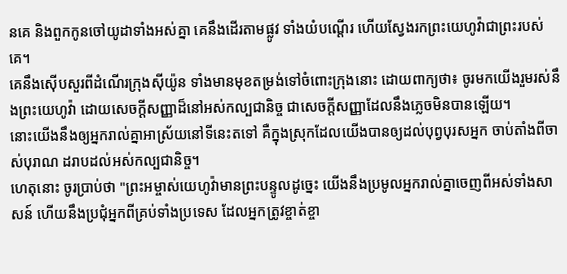នគេ និងពួកកូនចៅយូដាទាំងអស់គ្នា គេនឹងដើរតាមផ្លូវ ទាំងយំបណ្តើរ ហើយស្វែងរកព្រះយេហូវ៉ាជាព្រះរបស់គេ។
គេនឹងស៊ើបសួរពីដំណើរក្រុងស៊ីយ៉ូន ទាំងមានមុខតម្រង់ទៅចំពោះក្រុងនោះ ដោយពាក្យថា៖ ចូរមកយើងរួមរស់នឹងព្រះយេហូវ៉ា ដោយសេចក្ដីសញ្ញាដ៏នៅអស់កល្បជានិច្ច ជាសេចក្ដីសញ្ញាដែលនឹងភ្លេចមិនបានឡើយ។
នោះយើងនឹងឲ្យអ្នករាល់គ្នាអាស្រ័យនៅទីនេះតទៅ គឺក្នុងស្រុកដែលយើងបានឲ្យដល់បុព្វបុរសអ្នក ចាប់តាំងពីចាស់បុរាណ ដរាបដល់អស់កល្បជានិច្ច។
ហេតុនោះ ចូរប្រាប់ថា "ព្រះអម្ចាស់យេហូវ៉ាមានព្រះបន្ទូលដូច្នេះ យើងនឹងប្រមូលអ្នករាល់គ្នាចេញពីអស់ទាំងសាសន៍ ហើយនឹងប្រជុំអ្នកពីគ្រប់ទាំងប្រទេស ដែលអ្នកត្រូវខ្ចាត់ខ្ចា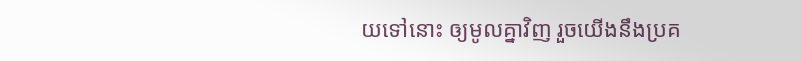យទៅនោះ ឲ្យមូលគ្នាវិញ រួចយើងនឹងប្រគ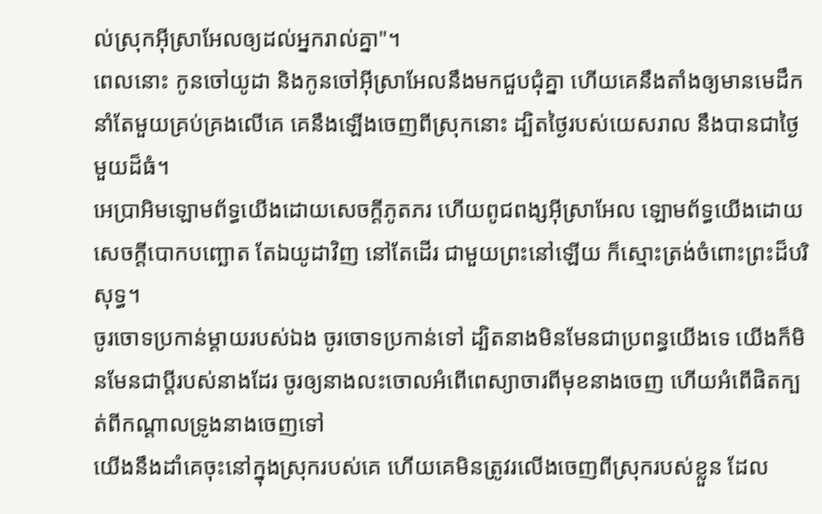ល់ស្រុកអ៊ីស្រាអែលឲ្យដល់អ្នករាល់គ្នា"។
ពេលនោះ កូនចៅយូដា និងកូនចៅអ៊ីស្រាអែលនឹងមកជួបជុំគ្នា ហើយគេនឹងតាំងឲ្យមានមេដឹកនាំតែមួយគ្រប់គ្រងលើគេ គេនឹងឡើងចេញពីស្រុកនោះ ដ្បិតថ្ងៃរបស់យេសរាល នឹងបានជាថ្ងៃមួយដ៏ធំ។
អេប្រាអិមឡោមព័ទ្ធយើងដោយសេចក្ដីភូតភរ ហើយពូជពង្សអ៊ីស្រាអែល ឡោមព័ទ្ធយើងដោយសេចក្ដីបោកបញ្ឆោត តែឯយូដាវិញ នៅតែដើរ ជាមួយព្រះនៅឡើយ ក៏ស្មោះត្រង់ចំពោះព្រះដ៏បរិសុទ្ធ។
ចូរចោទប្រកាន់ម្តាយរបស់ឯង ចូរចោទប្រកាន់ទៅ ដ្បិតនាងមិនមែនជាប្រពន្ធយើងទេ យើងក៏មិនមែនជាប្តីរបស់នាងដែរ ចូរឲ្យនាងលះចោលអំពើពេស្យាចារពីមុខនាងចេញ ហើយអំពើផិតក្បត់ពីកណ្ដាលទ្រូងនាងចេញទៅ
យើងនឹងដាំគេចុះនៅក្នុងស្រុករបស់គេ ហើយគេមិនត្រូវរលើងចេញពីស្រុករបស់ខ្លួន ដែល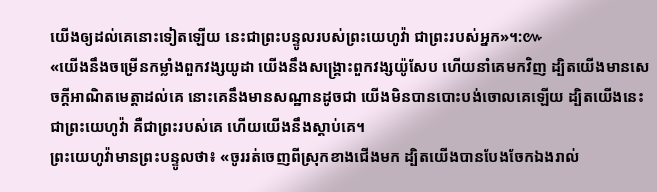យើងឲ្យដល់គេនោះទៀតឡើយ នេះជាព្រះបន្ទូលរបស់ព្រះយេហូវ៉ា ជាព្រះរបស់អ្នក»។:៚
«យើងនឹងចម្រើនកម្លាំងពួកវង្សយូដា យើងនឹងសង្គ្រោះពួកវង្សយ៉ូសែប ហើយនាំគេមកវិញ ដ្បិតយើងមានសេចក្ដីអាណិតមេត្តាដល់គេ នោះគេនឹងមានសណ្ឋានដូចជា យើងមិនបានបោះបង់ចោលគេឡើយ ដ្បិតយើងនេះជាព្រះយេហូវ៉ា គឺជាព្រះរបស់គេ ហើយយើងនឹងស្តាប់គេ។
ព្រះយេហូវ៉ាមានព្រះបន្ទូលថា៖ «ចូររត់ចេញពីស្រុកខាងជើងមក ដ្បិតយើងបានបែងចែកឯងរាល់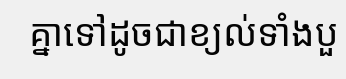គ្នាទៅដូចជាខ្យល់ទាំងបួ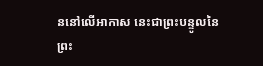ននៅលើអាកាស នេះជាព្រះបន្ទូលនៃព្រះ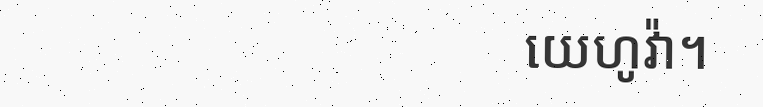យេហូវ៉ា។